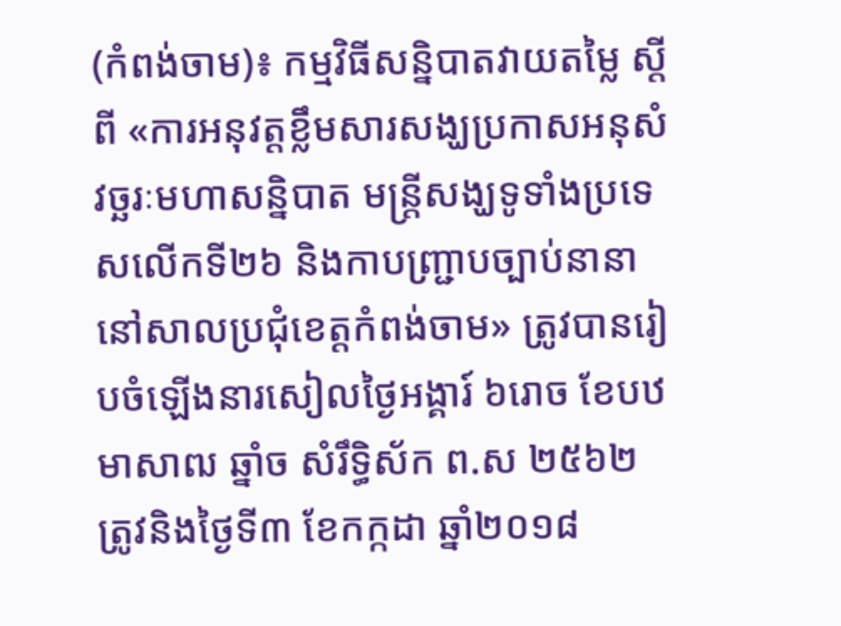(កំពង់ចាម)៖ កម្មវិធីសន្និបាតវាយតម្លៃ ស្តីពី «ការអនុវត្តខ្លឹមសារសង្ឃប្រកាសអនុសំវច្ឆរៈមហាសន្និបាត មន្ត្រីសង្ឃទូទាំងប្រទេសលើកទី២៦ និងកាបញ្ជ្រាបច្បាប់នានានៅសាលប្រជុំខេត្តកំពង់ចាម» ត្រូវបានរៀបចំឡើងនារសៀលថ្ងៃអង្គារ៍ ៦រោច ខែបឋមាសាឍ ឆ្នាំច សំរឹទ្ធិស័ក ព.ស ២៥៦២ ត្រូវនិងថ្ងៃទី៣ ខែកក្កដា ឆ្នាំ២០១៨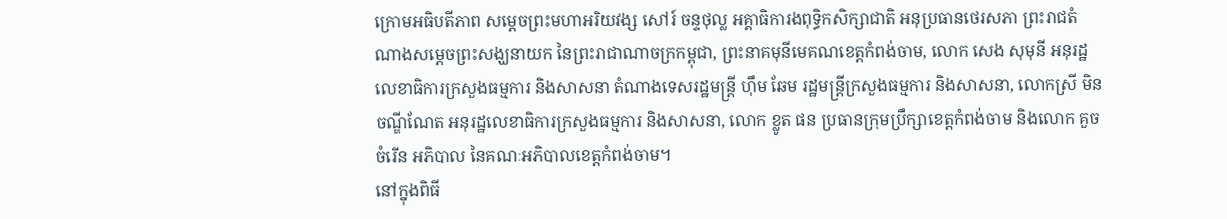ក្រោមអធិបតីភាព សម្តេចព្រះមហាអរិយវង្ស សៅរ៍ ចន្ទថុល្ល អគ្គាធិការងពុទ្ធិកសិក្សាជាតិ អនុប្រធានថេរសភា ព្រះរាជតំណាងសម្តេចព្រះសង្ឃនាយក នៃព្រះរាជាណាចក្រកម្ពុជា, ព្រះនាគមុនីមេគណខេត្តកំពង់ចាម, លោក សេង សុមុនី អនុរដ្ឋលេខាធិការក្រសួងធម្មការ និងសាសនា តំណាងទេសរដ្ឋមន្ត្រី ហ៊ឹម ឆែម រដ្ឋមន្ត្រីក្រសួងធម្មការ និងសាសនា, លោកស្រី មិន ចណ្ឌីណែត អនុរដ្ឋលេខាធិការក្រសួងធម្មការ និងសាសនា, លោក ខ្លូត ផន ប្រធានក្រុមប្រឹក្សាខេត្តកំពង់ចាម និងលោក គួច ចំរើន អភិបាល នៃគណៈអភិបាលខេត្តកំពង់ចាម។
នៅក្នុងពិធី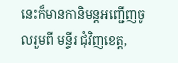នេះក៏មានកានិមន្តអញ្ជើញចូលរួមពី មន្ទីរ ជុំវិញខេត្ត,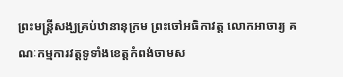ព្រះមន្ត្រីសង្ឃគ្រប់ឋានានុក្រម ព្រះចៅអធិកាវត្ត លោកអាចារ្យ គណៈកម្មការវត្តទូទាំងខេត្តកំពង់ចាមស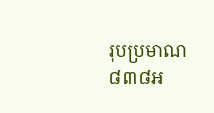រុបប្រមាណ៨៣៨អ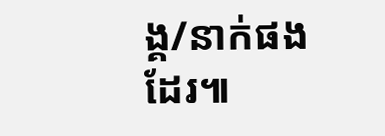ង្គ/នាក់ផងដែរ៕